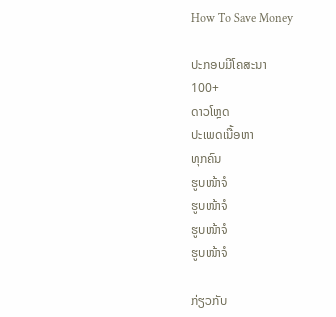How To Save Money

ປະກອບມີໂຄສະນາ
100+
ດາວໂຫຼດ
ປະເພດເນື້ອຫາ
ທຸກຄົນ
ຮູບໜ້າຈໍ
ຮູບໜ້າຈໍ
ຮູບໜ້າຈໍ
ຮູບໜ້າຈໍ

ກ່ຽວກັບ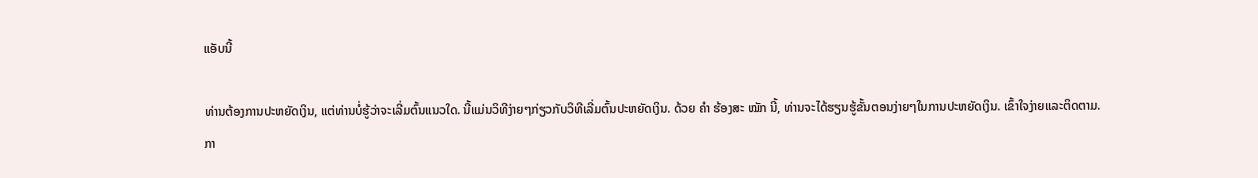ແອັບນີ້

ທ່ານຕ້ອງການປະຫຍັດເງິນ, ແຕ່ທ່ານບໍ່ຮູ້ວ່າຈະເລີ່ມຕົ້ນແນວໃດ. ນີ້ແມ່ນວິທີງ່າຍໆກ່ຽວກັບວິທີເລີ່ມຕົ້ນປະຫຍັດເງິນ. ດ້ວຍ ຄຳ ຮ້ອງສະ ໝັກ ນີ້, ທ່ານຈະໄດ້ຮຽນຮູ້ຂັ້ນຕອນງ່າຍໆໃນການປະຫຍັດເງິນ. ເຂົ້າໃຈງ່າຍແລະຕິດຕາມ. ກາ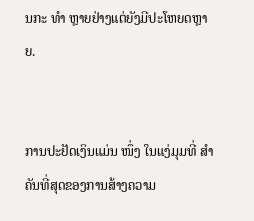ນກະ ທຳ ຫຼາຍຢ່າງແຕ່ຍັງມີປະໂຫຍດຫຼາຍ.


ການປະຢັດເງິນແມ່ນ ໜຶ່ງ ໃນແງ່ມຸມທີ່ ສຳ ຄັນທີ່ສຸດຂອງການສ້າງຄວາມ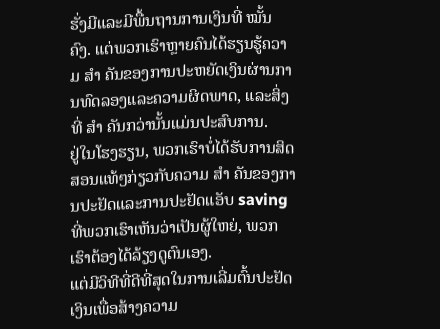ຮັ່ງມີແລະມີພື້ນຖານການເງິນທີ່ ໝັ້ນ ຄົງ. ແຕ່ພວກເຮົາຫຼາຍຄົນໄດ້ຮຽນຮູ້ຄວາມ ສຳ ຄັນຂອງການປະຫຍັດເງິນຜ່ານການທົດລອງແລະຄວາມຜິດພາດ, ແລະສິ່ງທີ່ ສຳ ຄັນກວ່ານັ້ນແມ່ນປະສົບການ.
ຢູ່ໃນໂຮງຮຽນ, ພວກເຮົາບໍ່ໄດ້ຮັບການສິດສອນແທ້ໆກ່ຽວກັບຄວາມ ສຳ ຄັນຂອງການປະຢັດແລະການປະຢັດແອັບ saving ທີ່ພວກເຮົາເຫັນວ່າເປັນຜູ້ໃຫຍ່, ພວກເຮົາຕ້ອງໄດ້ລ້ຽງດູຕົນເອງ.
ແຕ່ມີວິທີທີ່ດີທີ່ສຸດໃນການເລີ່ມຕົ້ນປະຢັດເງິນເພື່ອສ້າງຄວາມ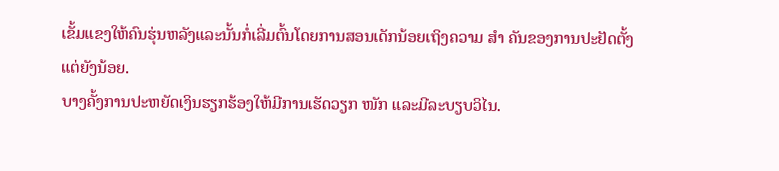ເຂັ້ມແຂງໃຫ້ຄົນຮຸ່ນຫລັງແລະນັ້ນກໍ່ເລີ່ມຕົ້ນໂດຍການສອນເດັກນ້ອຍເຖິງຄວາມ ສຳ ຄັນຂອງການປະຢັດຕັ້ງແຕ່ຍັງນ້ອຍ.
ບາງຄັ້ງການປະຫຍັດເງິນຮຽກຮ້ອງໃຫ້ມີການເຮັດວຽກ ໜັກ ແລະມີລະບຽບວິໄນ.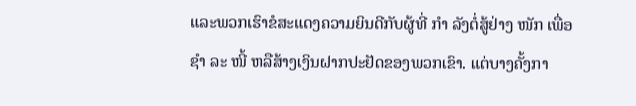ແລະພວກເຮົາຂໍສະແດງຄວາມຍິນດີກັບຜູ້ທີ່ ກຳ ລັງຕໍ່ສູ້ຢ່າງ ໜັກ ເພື່ອ ຊຳ ລະ ໜີ້ ຫລືສ້າງເງິນຝາກປະຢັດຂອງພວກເຂົາ. ແຕ່ບາງຄັ້ງກາ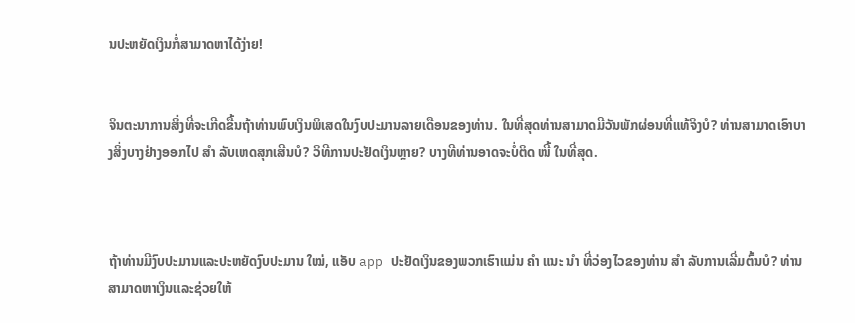ນປະຫຍັດເງິນກໍ່ສາມາດຫາໄດ້ງ່າຍ!


ຈິນຕະນາການສິ່ງທີ່ຈະເກີດຂື້ນຖ້າທ່ານພົບເງິນພິເສດໃນງົບປະມານລາຍເດືອນຂອງທ່ານ. ໃນທີ່ສຸດທ່ານສາມາດມີວັນພັກຜ່ອນທີ່ແທ້ຈິງບໍ? ທ່ານສາມາດເອົາບາງສິ່ງບາງຢ່າງອອກໄປ ສຳ ລັບເຫດສຸກເສີນບໍ? ວິທີການປະຢັດເງິນຫຼາຍ? ບາງທີທ່ານອາດຈະບໍ່ຕິດ ໜີ້ ໃນທີ່ສຸດ.



ຖ້າທ່ານມີງົບປະມານແລະປະຫຍັດງົບປະມານ ໃໝ່, ແອັບ app ປະຢັດເງິນຂອງພວກເຮົາແມ່ນ ຄຳ ແນະ ນຳ ທີ່ວ່ອງໄວຂອງທ່ານ ສຳ ລັບການເລີ່ມຕົ້ນບໍ? ທ່ານສາມາດຫາເງິນແລະຊ່ວຍໃຫ້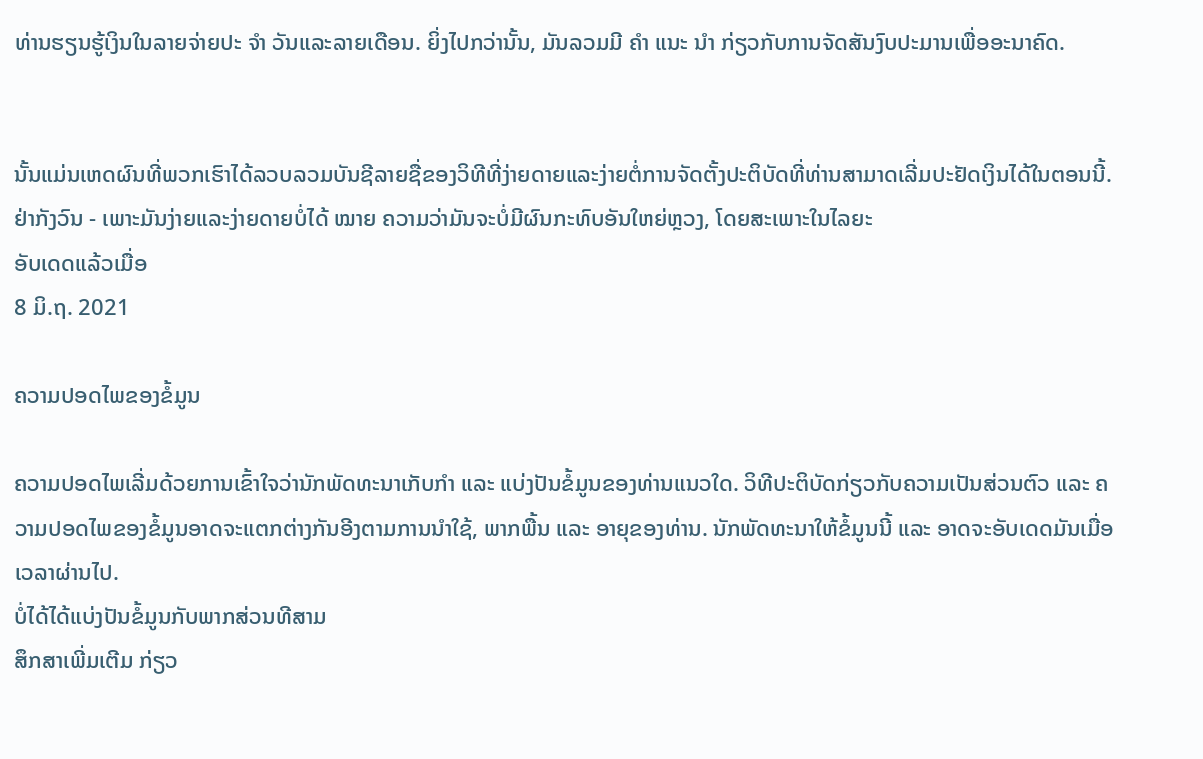ທ່ານຮຽນຮູ້ເງິນໃນລາຍຈ່າຍປະ ຈຳ ວັນແລະລາຍເດືອນ. ຍິ່ງໄປກວ່ານັ້ນ, ມັນລວມມີ ຄຳ ແນະ ນຳ ກ່ຽວກັບການຈັດສັນງົບປະມານເພື່ອອະນາຄົດ.


ນັ້ນແມ່ນເຫດຜົນທີ່ພວກເຮົາໄດ້ລວບລວມບັນຊີລາຍຊື່ຂອງວິທີທີ່ງ່າຍດາຍແລະງ່າຍຕໍ່ການຈັດຕັ້ງປະຕິບັດທີ່ທ່ານສາມາດເລີ່ມປະຢັດເງິນໄດ້ໃນຕອນນີ້. ຢ່າກັງວົນ - ເພາະມັນງ່າຍແລະງ່າຍດາຍບໍ່ໄດ້ ໝາຍ ຄວາມວ່າມັນຈະບໍ່ມີຜົນກະທົບອັນໃຫຍ່ຫຼວງ, ໂດຍສະເພາະໃນໄລຍະ
ອັບເດດແລ້ວເມື່ອ
8 ມິ.ຖ. 2021

ຄວາມປອດໄພຂອງຂໍ້ມູນ

ຄວາມປອດໄພເລີ່ມດ້ວຍການເຂົ້າໃຈວ່ານັກພັດທະນາເກັບກຳ ແລະ ແບ່ງປັນຂໍ້ມູນຂອງທ່ານແນວໃດ. ວິທີປະຕິບັດກ່ຽວກັບຄວາມເປັນສ່ວນຕົວ ແລະ ຄວາມປອດໄພຂອງຂໍ້ມູນອາດຈະແຕກຕ່າງກັນອີງຕາມການນຳໃຊ້, ພາກພື້ນ ແລະ ອາຍຸຂອງທ່ານ. ນັກພັດທະນາໃຫ້ຂໍ້ມູນນີ້ ແລະ ອາດຈະອັບເດດມັນເມື່ອເວລາຜ່ານໄປ.
ບໍ່ໄດ້ໄດ້ແບ່ງປັນຂໍ້ມູນກັບພາກສ່ວນທີສາມ
ສຶກສາເພີ່ມເຕີມ ກ່ຽວ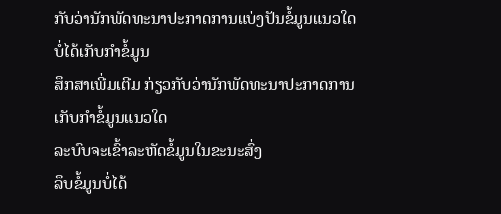ກັບວ່ານັກພັດທະນາປະກາດການແບ່ງປັນຂໍ້ມູນແນວໃດ
ບໍ່ໄດ້ເກັບກຳຂໍ້ມູນ
ສຶກສາເພີ່ມເຕີມ ກ່ຽວກັບວ່ານັກພັດທະນາປະກາດການເກັບກຳຂໍ້ມູນແນວໃດ
ລະບົບຈະເຂົ້າລະຫັດຂໍ້ມູນໃນຂະນະສົ່ງ
ລຶບຂໍ້ມູນບໍ່ໄດ້